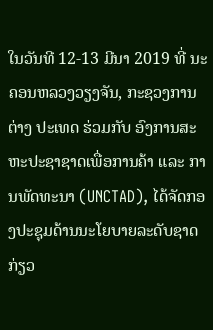ໃນວັນທີ 12-13 ມີນາ 2019 ທີ່ ນະຄອນຫລວງວຽງຈັນ, ກະຊວງການຕ່າງ ປະເທດ ຮ່ວມກັບ ອົງການສະຫະປະຊາຊາດເພື່ອການຄ້າ ແລະ ການພັດທະນາ (UNCTAD), ໄດ້ຈັດກອງປະຊຸມດ້ານນະໂຍບາຍລະດັບຊາດ ກ່ຽວ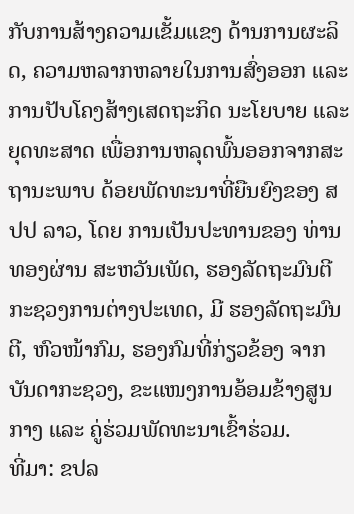ກັບການສ້າງຄວາມເຂັ້ມແຂງ ດ້ານການຜະລິດ, ຄວາມຫລາກຫລາຍໃນການສົ່ງອອກ ແລະ ການປັບໂຄງສ້າງເສດຖະກິດ ນະໂຍບາຍ ແລະ ຍຸດທະສາດ ເພື່ອການຫລຸດພົ້ນອອກຈາກສະຖານະພາບ ດ້ອຍພັດທະນາທີ່ຍືນຍົງຂອງ ສປປ ລາວ, ໂດຍ ການເປັນປະທານຂອງ ທ່ານ ທອງຜ່ານ ສະຫວັນເພັດ, ຮອງລັດຖະມົນຕີ ກະຊວງການຕ່າງປະເທດ, ມີ ຮອງລັດຖະມົນຕີ, ຫົວໜ້າກົມ, ຮອງກົມທີ່ກ່ຽວຂ້ອງ ຈາກບັນດາກະຊວງ, ຂະແໜງການອ້ອມຂ້າງສູນກາງ ແລະ ຄູ່ຮ່ວມພັດທະນາເຂົ້າຮ່ວມ.
ທີ່ມາ: ຂປລ